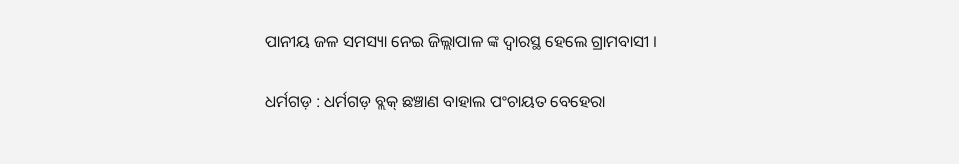ପାନୀୟ ଜଳ ସମସ୍ୟା ନେଇ ଜିଲ୍ଲାପାଳ ଙ୍କ ଦ୍ବାରସ୍ଥ ହେଲେ ଗ୍ରାମବାସୀ ।

ଧର୍ମଗଡ଼ : ଧର୍ମଗଡ଼ ବ୍ଲକ୍ ଛଞ୍ଚାଣ ବାହାଲ ପଂଚାୟତ ବେହେରା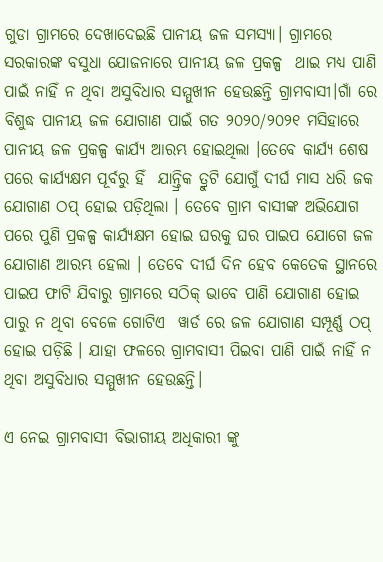ଗୁଡା ଗ୍ରାମରେ ଦେଖାଦେଇଛି ପାନୀୟ ଜଳ ସମସ୍ୟା। ଗ୍ରାମରେ ସରକାରଙ୍କ ବସୁଧା ଯୋଜନାରେ ପାନୀୟ ଜଳ ପ୍ରକଳ୍ପ  ଥାଇ ମଧ୍ୟ ପାଣି ପାଇଁ ନାହିଁ ନ ଥିବା ଅସୁବିଧାର ସମ୍ମୁଖୀନ ହେଉଛନ୍ତି ଗ୍ରାମବାସୀ।ଗାଁ ରେ ବିଶୁଦ୍ଧ ପାନୀୟ ଜଳ ଯୋଗାଣ ପାଇଁ ଗତ ୨୦୨୦/୨୦୨୧ ମସିହାରେ ପାନୀୟ ଜଳ ପ୍ରକଳ୍ପ କାର୍ଯ୍ୟ ଆରମ୍ଭ ହୋଇଥିଲା ।ତେବେ କାର୍ଯ୍ୟ ଶେଷ ପରେ କାର୍ଯ୍ୟକ୍ଷମ ପୂର୍ବରୁ ହିଁ  ଯାନ୍ତ୍ରିକ ତ୍ରୁଟି ଯୋଗୁଁ ଦୀର୍ଘ ମାସ ଧରି ଜକ ଯୋଗାଣ ଠପ୍ ହୋଇ ପଡ଼ିଥିଲା । ତେବେ ଗ୍ରାମ ବାସୀଙ୍କ ଅଭିଯୋଗ ପରେ ପୁଣି ପ୍ରକଳ୍ପ କାର୍ଯ୍ୟକ୍ଷମ ହୋଇ ଘରକୁ ଘର ପାଇପ ଯୋଗେ ଜଳ ଯୋଗାଣ ଆରମ୍ଭ ହେଲା । ତେବେ ଦୀର୍ଘ ଦିନ ହେବ କେତେକ ସ୍ଥାନରେ ପାଇପ ଫାଟି ଯିବାରୁ ଗ୍ରାମରେ ସଠିକ୍ ଭାବେ ପାଣି ଯୋଗାଣ ହୋଇ ପାରୁ ନ ଥିବା ବେଳେ ଗୋଟିଏ  ୱାର୍ଡ ରେ ଜଳ ଯୋଗାଣ ସମ୍ପୂର୍ଣ୍ଣ ଠପ୍ ହୋଇ ପଡ଼ିଛି । ଯାହା ଫଳରେ ଗ୍ରାମବାସୀ ପିଇବା ପାଣି ପାଇଁ ନାହିଁ ନ ଥିବା ଅସୁବିଧାର ସମ୍ମୁଖୀନ ହେଉଛନ୍ତି।

ଏ ନେଇ ଗ୍ରାମବାସୀ ବିଭାଗୀୟ ଅଧିକାରୀ ଙ୍କୁ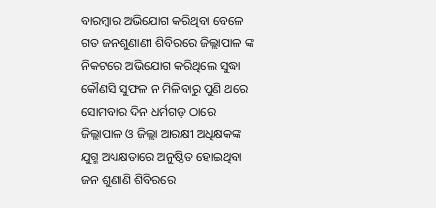ବାରମ୍ବାର ଅଭିଯୋଗ କରିଥିବା ବେଳେ ଗତ ଜନଶୁଣାଣୀ ଶିବିରରେ ଜିଲ୍ଲାପାଳ ଙ୍କ ନିକଟରେ ଅଭିଯୋଗ କରିଥିଲେ ସୁଦ୍ଧା କୌଣସି ସୁଫଳ ନ ମିଳିବାରୁ ପୁଣି ଥରେ ସୋମବାର ଦିନ ଧର୍ମଗଡ଼ ଠାରେ ଜିଲ୍ଲାପାଳ ଓ ଜିଲ୍ଲା ଆରକ୍ଷୀ ଅଧିକ୍ଷକଙ୍କ ଯୁଗ୍ମ ଅଧ୍ୟକ୍ଷତାରେ ଅନୁଷ୍ଠିତ ହୋଇଥିବା  ଜନ ଶୁଣାଣି ଶିବିରରେ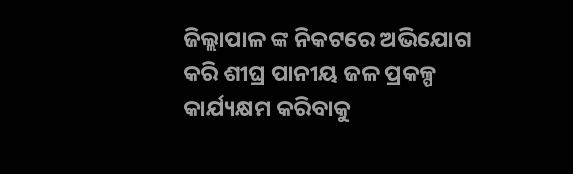ଜିଲ୍ଲାପାଳ ଙ୍କ ନିକଟରେ ଅଭିଯୋଗ କରି ଶୀଘ୍ର ପାନୀୟ ଜଳ ପ୍ରକଳ୍ପ କାର୍ଯ୍ୟକ୍ଷମ କରିବାକୁ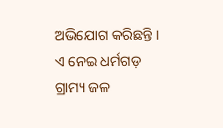ଅଭିଯୋଗ କରିଛନ୍ତି । ଏ ନେଇ ଧର୍ମଗଡ଼ ଗ୍ରାମ୍ୟ ଜଳ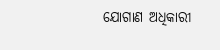ଯୋଗାଣ ଅଧିକାରୀ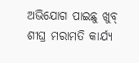ଅଭିଯୋଗ ପାଇଛୁ ଖୁବ୍ ଶୀଘ୍ର ମରାମତି କାର୍ଯ୍ୟ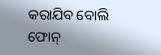କରାଯିବ ବୋଲି ଫୋନ୍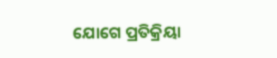ଯୋଗେ ପ୍ରତିକ୍ରିୟା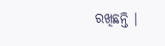ରଖିଛନ୍ତି ।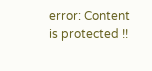error: Content is protected !!